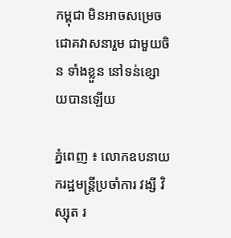កម្ពុជា មិនអាចសម្រេច ជោគវាសនារួម ជាមួយចិន ទាំងខ្លួន នៅទន់ខ្សោយបានឡើយ

ភ្នំពេញ ៖ លោកឧបនាយករដ្ឋមន្ត្រីប្រចាំការ វង្សី វិស្សុត រ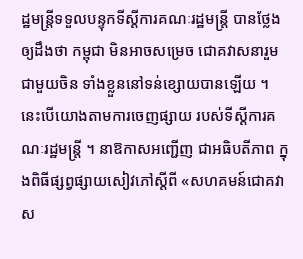ដ្ឋមន្ត្រីទទួលបន្ទុកទីស្តីការគណៈរដ្ឋមន្ត្រី បានថ្លែងឲ្យដឹងថា កម្ពុជា មិនអាចសម្រេច ជោគវាសនារួម ជាមួយចិន ទាំងខ្លួននៅទន់ខ្សោយបានឡើយ ។ នេះបើយោងតាមការចេញផ្សាយ របស់ទីស្ដីការគណៈរដ្ឋមន្ដ្រី ។ នាឱកាសអញ្ជើញ ជាអធិបតីភាព ក្នុងពិធីផ្សព្វផ្សាយសៀវភៅស្តីពី «សហគមន៍ជោគវាស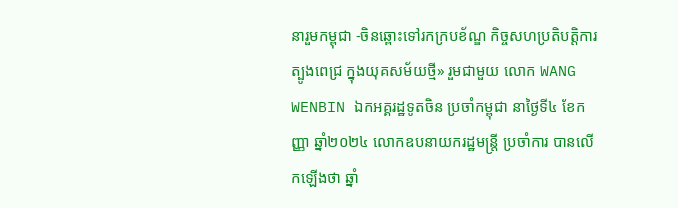នារួមកម្ពុជា -ចិនឆ្ពោះទៅរកក្របខ័ណ្ឌ កិច្ចសហប្រតិបត្តិការ ត្បូងពេជ្រ ក្នុងយុគសម័យថ្មី» រួមជាមួយ លោក WANG WENBIN ឯកអគ្គរដ្ឋទូតចិន ប្រចាំកម្ពុជា នាថ្ងៃទី៤ ខែកញ្ញា ឆ្នាំ២០២៤ លោកឧបនាយករដ្ឋមន្ត្រី ប្រចាំការ បានលើកឡើងថា ឆ្នាំ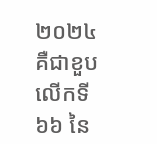២០២៤ គឺជាខួបលើកទី៦៦ នៃ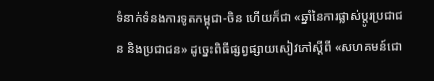ទំនាក់ទំនងការទូតកម្ពុជា-ចិន ហើយក៏ជា «ឆ្នាំនៃការផ្លាស់ប្តូរប្រជាជន និងប្រជាជន» ដូច្នេះពិធីផ្សព្វផ្សាយសៀវភៅស្ដីពី «សហគមន៍ជោ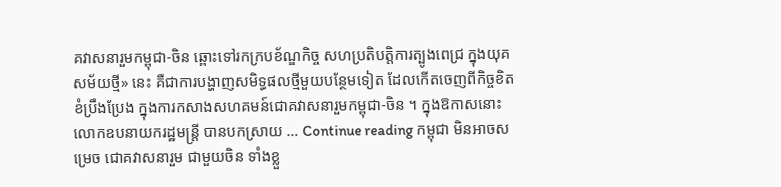គវាសនារួមកម្ពុជា-ចិន ឆ្ពោះទៅរកក្របខ័ណ្ឌកិច្ច សហប្រតិបត្តិការត្បូងពេជ្រ ក្នុងយុគសម័យថ្មី» នេះ គឺជាការបង្ហាញសមិទ្ធផលថ្មីមួយបន្ថែមទៀត ដែលកើតចេញពីកិច្ចខិតខំប្រឹងប្រែង ក្នុងការកសាងសហគមន៍ជោគវាសនារួមកម្ពុជា-ចិន ។ ក្នុងឱកាសនោះ លោកឧបនាយករដ្ឋមន្ត្រី បានបកស្រាយ … Continue reading កម្ពុជា មិនអាចសម្រេច ជោគវាសនារួម ជាមួយចិន ទាំងខ្លួ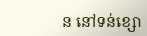ន នៅទន់ខ្សោ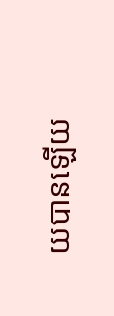យបានឡើយ